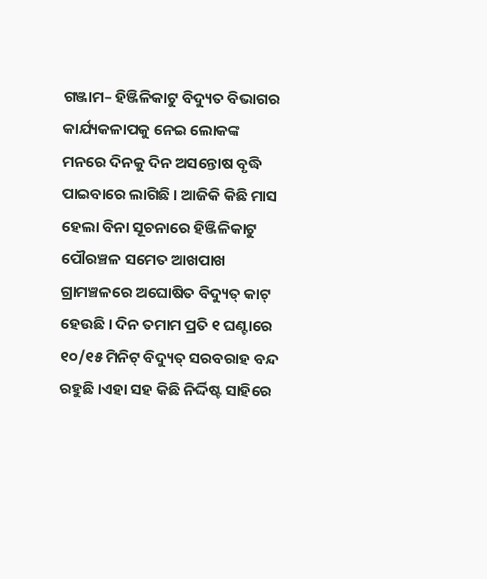ଗଞ୍ଜାମ– ହିଞ୍ଜିଳିକାଟୁ ବିଦ୍ୟୁତ ବିଭାଗର କାର୍ଯ୍ୟକଳାପକୁ ନେଇ ଲୋକଙ୍କ ମନରେ ଦିନକୁ ଦିନ ଅସନ୍ତୋଷ ବୃଦ୍ଧି ପାଇବାରେ ଲାଗିଛି । ଆଜିକି କିଛି ମାସ ହେଲା ବିନା ସୂଚନାରେ ହିଞ୍ଜିଳିକାଟୁ ପୌରଞ୍ଚଳ ସମେତ ଆଖପାଖ ଗ୍ରାମଞ୍ଚଳରେ ଅଘୋଷିତ ବିଦ୍ୟୁତ୍ କାଟ୍ ହେଉଛି । ଦିନ ତମାମ ପ୍ରତି ୧ ଘଣ୍ଟାରେ ୧୦/୧୫ ମିନିଟ୍ ବିଦ୍ୟୁତ୍ ସରବରାହ ବନ୍ଦ ରହୁଛି ।ଏହା ସହ କିଛି ନିର୍ଦ୍ଦିଷ୍ଟ ସାହିରେ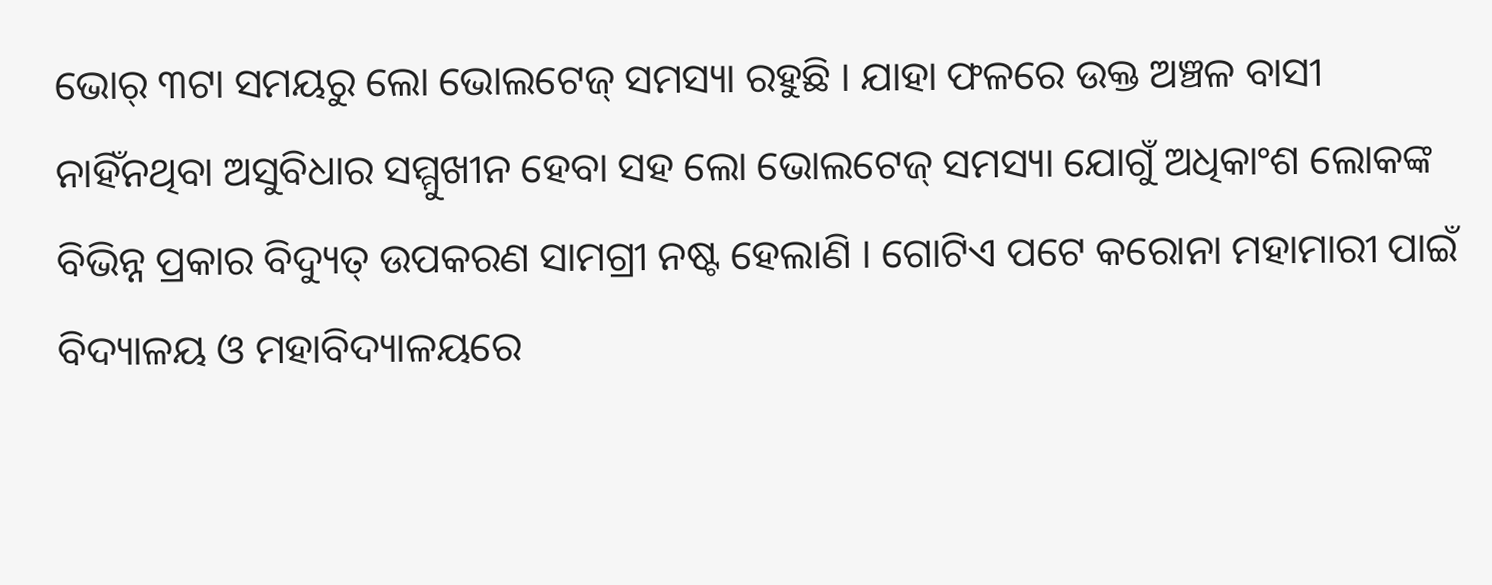ଭୋର୍ ୩ଟା ସମୟରୁ ଲୋ ଭୋଲଟେଜ୍ ସମସ୍ୟା ରହୁଛି । ଯାହା ଫଳରେ ଉକ୍ତ ଅଞ୍ଚଳ ବାସୀ ନାହିଁନଥିବା ଅସୁବିଧାର ସମ୍ମୁଖୀନ ହେବା ସହ ଲୋ ଭୋଲଟେଜ୍ ସମସ୍ୟା ଯୋଗୁଁ ଅଧିକାଂଶ ଲୋକଙ୍କ ବିଭିନ୍ନ ପ୍ରକାର ବିଦ୍ୟୁତ୍ ଉପକରଣ ସାମଗ୍ରୀ ନଷ୍ଟ ହେଲାଣି । ଗୋଟିଏ ପଟେ କରୋନା ମହାମାରୀ ପାଇଁ ବିଦ୍ୟାଳୟ ଓ ମହାବିଦ୍ୟାଳୟରେ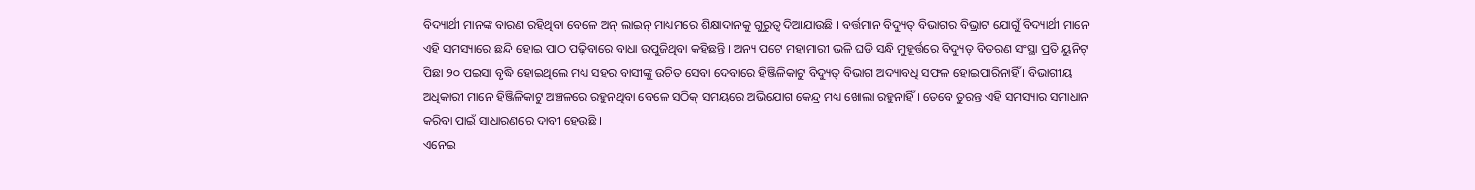ବିଦ୍ୟାର୍ଥୀ ମାନଙ୍କ ବାରଣ ରହିଥିବା ବେଳେ ଅନ୍ ଲାଇନ୍ ମାଧ୍ୟମରେ ଶିକ୍ଷାଦାନକୁ ଗୁରୁତ୍ଵ ଦିଆଯାଉଛି । ବର୍ତ୍ତମାନ ବିଦ୍ୟୁତ୍ ବିଭାଗର ବିଭ୍ରାଟ ଯୋଗୁଁ ବିଦ୍ୟାର୍ଥୀ ମାନେ ଏହି ସମସ୍ୟାରେ ଛନ୍ଦି ହୋଇ ପାଠ ପଢ଼ିବାରେ ବାଧା ଉପୁଜିଥିବା କହିଛନ୍ତି । ଅନ୍ୟ ପଟେ ମହାମାରୀ ଭଳି ଘଡି ସନ୍ଧି ମୁହୂର୍ତ୍ତରେ ବିଦ୍ୟୁତ୍ ବିତରଣ ସଂସ୍ଥା ପ୍ରତି ୟୁନିଟ୍ ପିଛା ୨୦ ପଇସା ବୃଦ୍ଧି ହୋଇଥିଲେ ମଧ୍ୟ ସହର ବାସୀଙ୍କୁ ଉଚିତ ସେବା ଦେବାରେ ହିଞ୍ଜିଳିକାଟୁ ବିଦ୍ୟୁତ୍ ବିଭାଗ ଅଦ୍ୟାବଧି ସଫଳ ହୋଇପାରିନାହିଁ । ବିଭାଗୀୟ ଅଧିକାରୀ ମାନେ ହିଞ୍ଜିଳିକାଟୁ ଅଞ୍ଚଳରେ ରହୁନଥିବା ବେଳେ ସଠିକ୍ ସମୟରେ ଅଭିଯୋଗ କେନ୍ଦ୍ର ମଧ୍ୟ ଖୋଲା ରହୁନାହିଁ । ତେବେ ତୁରନ୍ତ ଏହି ସମସ୍ୟାର ସମାଧାନ କରିବା ପାଇଁ ସାଧାରଣରେ ଦାବୀ ହେଉଛି ।
ଏନେଇ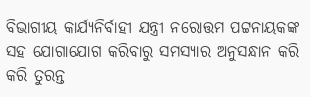ବିଭାଗୀୟ କାର୍ଯ୍ୟନିର୍ବାହୀ ଯନ୍ତ୍ରୀ ନରୋତ୍ତମ ପଟ୍ଟନାୟକଙ୍କ ସହ ଯୋଗାଯୋଗ କରିବାରୁ ସମସ୍ୟାର ଅନୁସନ୍ଧାନ କରି କରି ତୁରନ୍ତ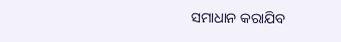ସମାଧାନ କରାଯିବ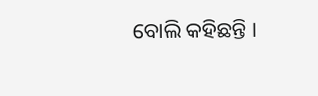ବୋଲି କହିଛନ୍ତି ।